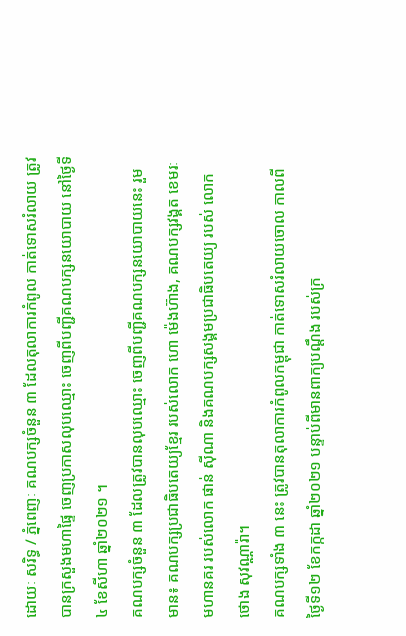ដោយៈ សរិទ្ធ / ភ្នំពេញៈ គណបក្សចំនួន ៣ ដែលតុលាការកំពូល កាត់ទោសរំលាយ ត្រូវបានក្រសួងមហាផ្ទៃ ចេញប្រកាសលុបឈ្មោះ ចេញពីបញ្ជីគណបក្សនយោបាយ នៅថ្ងៃទី៤ ខែសីហា ឆ្នាំ២០២១ ។
គណបក្សចំនួន ៣ ដែលត្រូវបានលុបឈ្មោះ ចេញពីបញ្ជីគណបក្សនយោបាយនេះ រួមមាន៖ គណបក្សប្រជាធិបតេយ្យខ្មែរ របស់លោក ហោ ម៉េងហ៊ាង, គណបក្សវង្គត ខេមរៈ មហានគរ របស់លោក ផាន់ ស៊ីណា និងគណបក្សសង្គមប្រជាធិបតេយ្យ របស់ លោក ថោង សុវណ្ណារ៉ា។
គណបក្សទាំង ៣ នេះ ត្រូវបានតុលាការកំពូលកម្ពុជា កាត់ទោសរំលាយចោល កាលពីថ្ងៃទី១២ ខែកក្កដា ឆ្នាំ២០២១ បន្ទាប់ពីមានពាក្យបណ្តឹង របស់ក្រ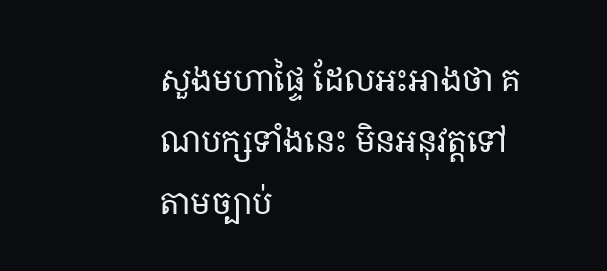សួងមហាផ្ទៃ ដែលអះអាងថា គណបក្សទាំងនេះ មិនអនុវត្តទៅតាមច្បាប់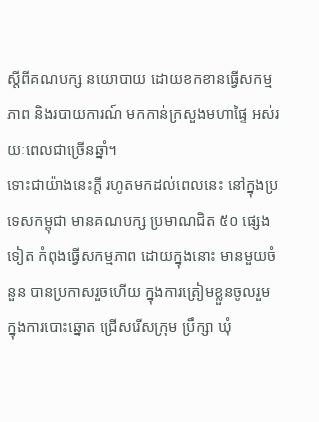ស្តីពីគណបក្ស នយោបាយ ដោយខកខានធ្វើសកម្មភាព និងរបាយការណ៍ មកកាន់ក្រសួងមហាផ្ទៃ អស់រយៈពេលជាច្រើនឆ្នាំ។
ទោះជាយ៉ាងនេះក្តី រហូតមកដល់ពេលនេះ នៅក្នុងប្រទេសកម្ពុជា មានគណបក្ស ប្រមាណជិត ៥០ ផ្សេងទៀត កំពុងធ្វើសកម្មភាព ដោយក្នុងនោះ មានមួយចំនួន បានប្រកាសរួចហើយ ក្នុងការត្រៀមខ្លួនចូលរួម ក្នុងការបោះឆ្នោត ជ្រើសរើសក្រុម ប្រឹក្សា ឃុំ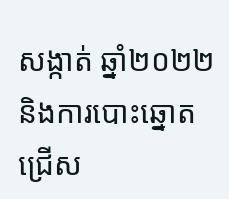សង្កាត់ ឆ្នាំ២០២២ និងការបោះឆ្នោតជ្រើស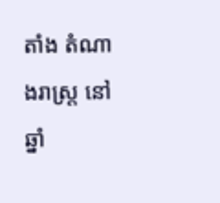តាំង តំណាងរាស្ត្រ នៅឆ្នាំ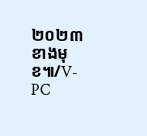២០២៣ ខាងមុខ៕/V-PC